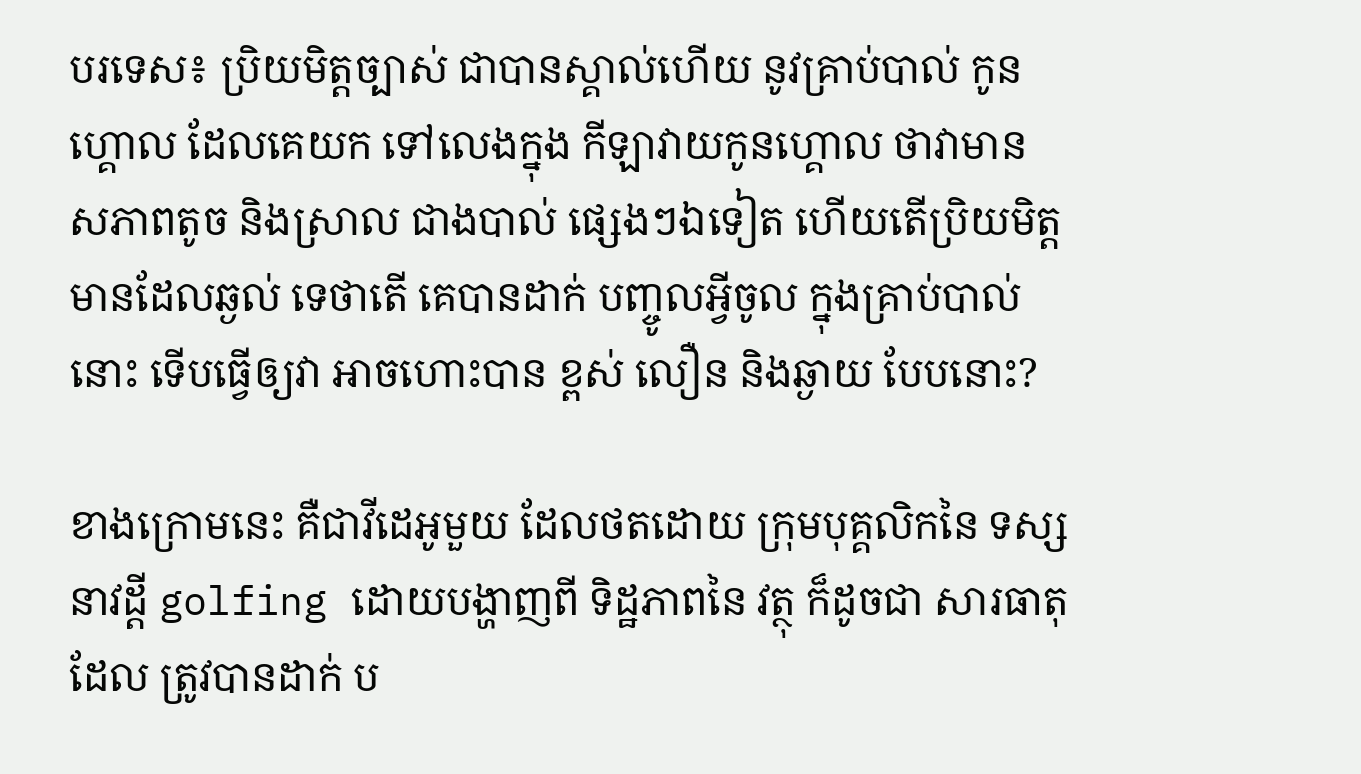បរទេស៖ ប្រិយមិត្តច្បាស់ ជាបានស្គាល់ហើយ នូវគ្រាប់បាល់ កូនហ្គោល ដែលគេយក ទៅលេងក្នុង កីឡាវាយកូនហ្គោល ថាវាមាន សភាពតូច និងស្រាល ជាងបាល់ ផ្សេងៗឯទៀត ហើយតើប្រិយមិត្ត មានដែលឆ្ងល់ ទេថាតើ គេបានដាក់ បញ្ចូលអ្វីចូល ក្នុងគ្រាប់បាល់នោះ ទើបធ្វើឲ្យវា អាចហោះបាន ខ្ពស់ លឿន និងឆ្ងាយ បែបនោះ?

ខាងក្រោមនេះ គឺជាវីដេអូមួយ ដែលថតដោយ ក្រុមបុគ្គលិកនៃ ទស្សនាវដ្តី golfing ដោយបង្ហាញពី ទិដ្ឋភាពនៃ វត្ថុ ក៏ដូចជា សារធាតុដែល ត្រូវបានដាក់ ប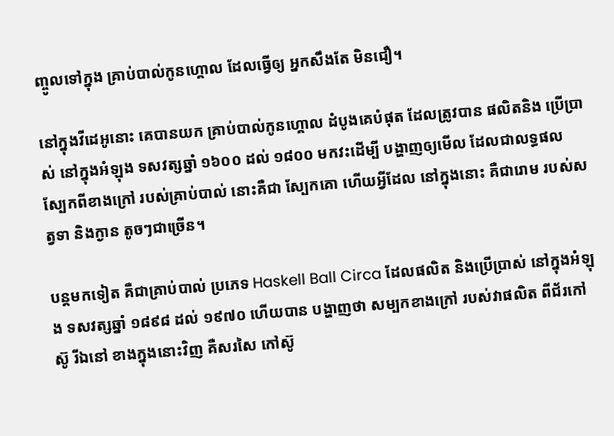ញ្ចូលទៅក្នុង គ្រាប់បាល់កូនហ្គោល ដែលធ្វើឲ្យ អ្នកសឹងតែ មិនជឿ។

នៅក្នុងវីដេអូនោះ គេបានយក គ្រាប់បាល់កូនហ្គោល ដំបូងគេបំផុត ដែលត្រូវបាន ផលិតនិង ប្រើប្រាស់ នៅក្នុងអំឡុង ទសវត្សឆ្នាំ ១៦០០ ដល់ ១៨០០ មកវះដើម្បី បង្ហាញឲ្យមើល ដែលជាលទ្ធផល ស្បែកពីខាងក្រៅ របស់គ្រាប់បាល់ នោះគឺជា ស្បែកគោ ហើយអ្វីដែល នៅក្នុងនោះ គឺជារោម របស់សត្វទា និងក្ងាន តូចៗជាច្រើន។

បន្តមកទៀត គឺជាគ្រាប់បាល់ ប្រភេទ Haskell Ball Circa ដែលផលិត និងប្រើប្រាស់ នៅក្នុងអំឡុង ទសវត្សឆ្នាំ ១៨៩៨ ដល់ ១៩៧០ ហើយបាន បង្ហាញថា សម្បកខាងក្រៅ របស់វាផលិត ពីជ័រកៅស៊ូ រីឯនៅ ខាងក្នុងនោះវិញ គឺសរសៃ កៅស៊ូ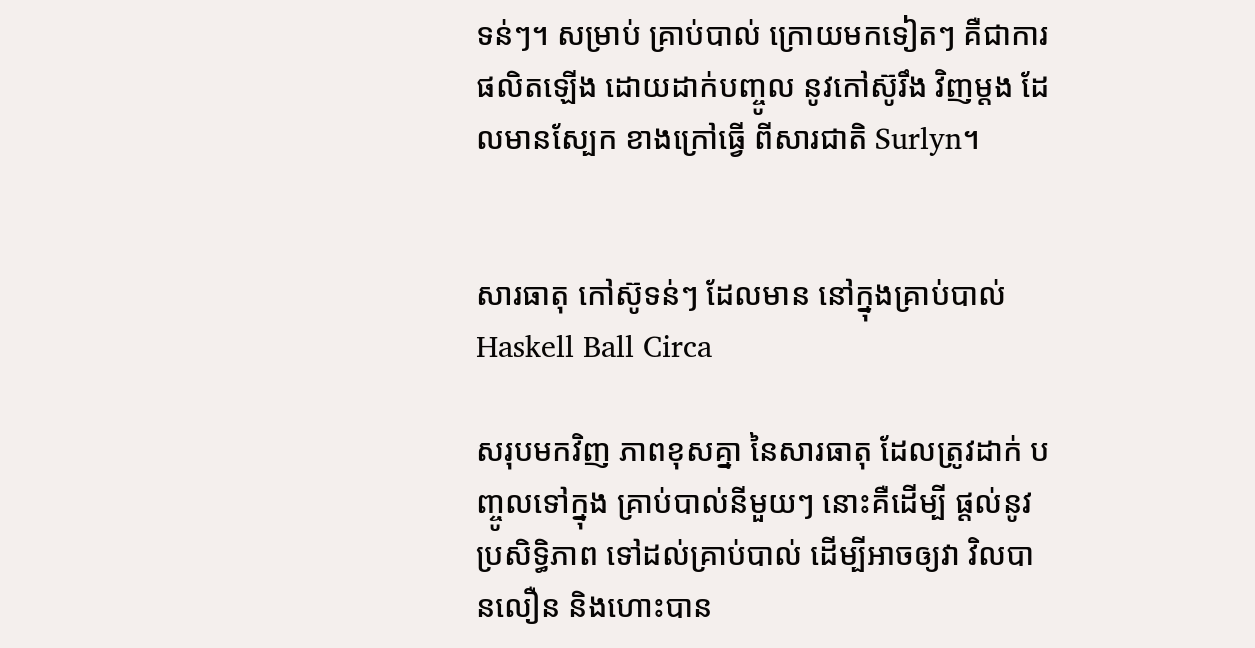ទន់ៗ។ សម្រាប់ គ្រាប់បាល់ ក្រោយមកទៀតៗ គឺជាការ ផលិតឡើង ដោយដាក់បញ្ចូល នូវកៅស៊ូរឹង វិញម្តង ដែលមានស្បែក ខាងក្រៅធ្វើ ពីសារជាតិ Surlyn។


សារធាតុ កៅស៊ូទន់ៗ ដែលមាន នៅក្នុងគ្រាប់បាល់ Haskell Ball Circa

សរុបមកវិញ ភាពខុសគ្នា នៃសារធាតុ ដែលត្រូវដាក់ បញ្ចូលទៅក្នុង គ្រាប់បាល់នីមួយៗ នោះគឺដើម្បី ផ្តល់នូវប្រសិទ្ធិភាព ទៅដល់គ្រាប់បាល់ ដើម្បីអាចឲ្យវា វិលបានលឿន និងហោះបាន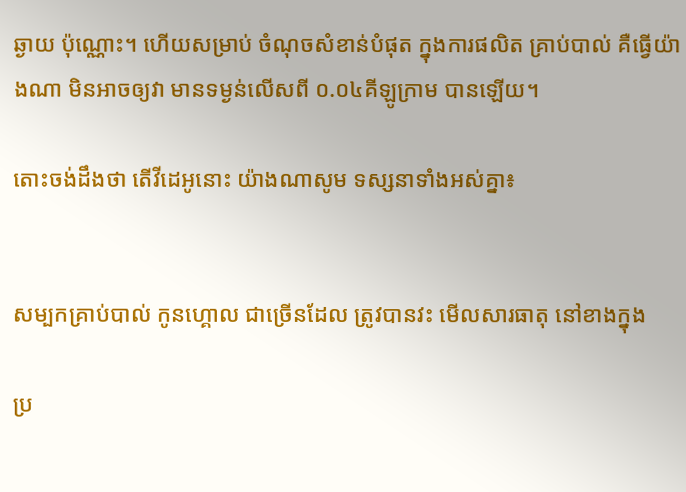ឆ្ងាយ ប៉ុណ្ណោះ។ ហើយសម្រាប់ ចំណុចសំខាន់បំផុត ក្នុងការផលិត គ្រាប់បាល់ គឺធ្វើយ៉ាងណា មិនអាចឲ្យវា មានទម្ងន់លើសពី ០.០៤គីឡូក្រាម បានឡើយ។

តោះចង់ដឹងថា តើវីដេអូនោះ យ៉ាងណាសូម ទស្សនាទាំងអស់គ្នា៖


សម្បកគ្រាប់បាល់ កូនហ្គោល ជាច្រើនដែល ត្រូវបានវះ មើលសារធាតុ នៅខាងក្នុង

ប្រ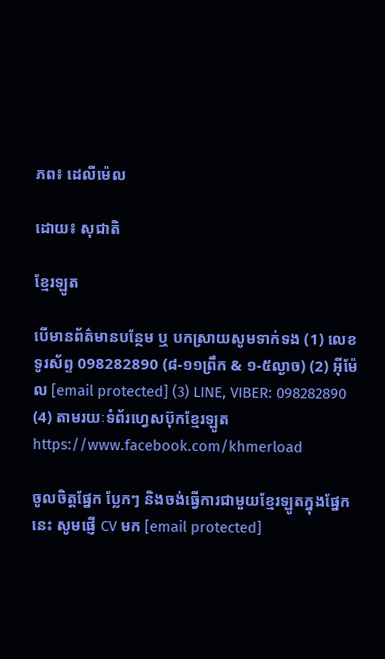ភព៖ ដេលីម៉េល

ដោយ៖ សុជាតិ

ខ្មែរឡូត

បើមានព័ត៌មានបន្ថែម ឬ បកស្រាយសូមទាក់ទង (1) លេខទូរស័ព្ទ 098282890 (៨-១១ព្រឹក & ១-៥ល្ងាច) (2) អ៊ីម៉ែល [email protected] (3) LINE, VIBER: 098282890 (4) តាមរយៈទំព័រហ្វេសប៊ុកខ្មែរឡូត https://www.facebook.com/khmerload

ចូលចិត្តផ្នែក ប្លែកៗ និងចង់ធ្វើការជាមួយខ្មែរឡូតក្នុងផ្នែកនេះ សូមផ្ញើ CV មក [email protected]